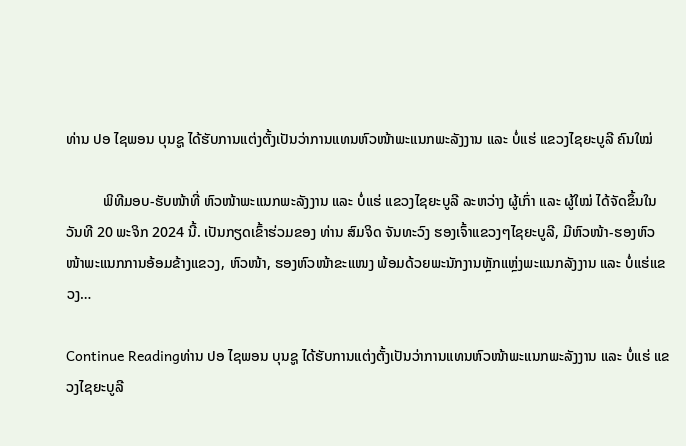ທ່ານ ປອ ໄຊພອນ ບຸນຊູ ໄດ້ຮັບການແຕ່ງຕັ້ງເປັນວ່າການແທນຫົວໜ້າພະແນກພະລັງງານ ແລະ ບໍ່ແຮ່ ແຂວງໄຊຍະບູລີ ຄົນໃໝ່

          ພິທີມອບ-ຮັບໜ້າທີ່ ຫົວໜ້າພະແນກພະລັງງານ ແລະ ບໍ່ແຮ່ ແຂວງໄຊຍະບູລີ ລະຫວ່າງ ຜູ້ເກົ່າ ແລະ ຜູ້ໃໝ່ ໄດ້ຈັດຂຶ້ນໃນວັນທີ 20 ພະຈິກ 2024 ນີ້. ເປັນກຽດເຂົ້າຮ່ວມຂອງ ທ່ານ ສົມຈິດ ຈັນທະວົງ ຮອງເຈົ້າແຂວງໆໄຊຍະບູລີ, ມີຫົວໜ້າ-ຮອງຫົວໜ້າພະແນກການອ້ອມຂ້າງແຂວງ, ຫົວໜ້າ, ຮອງຫົວໜ້າຂະແໜງ ພ້ອມດ້ວຍພະນັກງານຫຼັກແຫຼ່ງພະແນກລັງງານ ແລະ ບໍ່ແຮ່ແຂວງ…

Continue Readingທ່ານ ປອ ໄຊພອນ ບຸນຊູ ໄດ້ຮັບການແຕ່ງຕັ້ງເປັນວ່າການແທນຫົວໜ້າພະແນກພະລັງງານ ແລະ ບໍ່ແຮ່ ແຂວງໄຊຍະບູລີ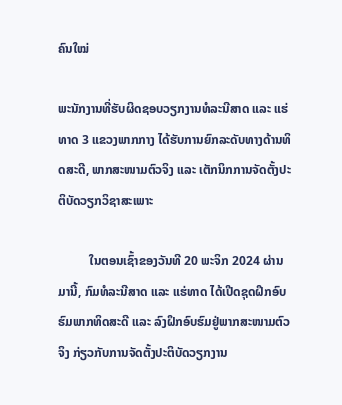ຄົນໃໝ່

ພະນັກງານທີ່ຮັບຜິດຊອບວຽກງານທໍລະນີສາດ ແລະ ແຮ່ທາດ 3 ແຂວງພາກກາງ ໄດ້ຮັບການຍົກລະດັບທາງດ້ານທິດສະດີ, ພາກສະໜາມຕົວຈິງ ແລະ ເຕັກນິກການຈັດຕັ້ງປະຕິບັດວຽກວິຊາສະເພາະ

          ໃນຕອນເຊົ້າຂອງວັນທີ 20 ພະຈິກ 2024 ຜ່ານມານີ້, ກົມທໍລະນີສາດ ແລະ ແຮ່ທາດ ໄດ້ເປີດຊຸດຝຶກອົບຮົມພາກທິດສະດີ ແລະ ລົງຝຶກອົບຮົມຢູ່ພາກສະໜາມຕົວຈິງ ກ່ຽວກັບການຈັດຕັ້ງປະຕິບັດວຽກງານ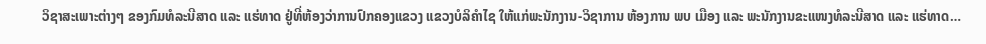ວິຊາສະເພາະຕ່າງໆ ຂອງກົມທໍລະນີສາດ ແລະ ແຮ່ທາດ ຢູ່ທີ່ຫ້ອງວ່າການປົກຄອງແຂວງ ແຂວງບໍລິຄຳໄຊ ໃຫ້ແກ່ພະນັກງານ-ວິຊາການ ຫ້ອງການ ພບ ເມືອງ ແລະ ພະນັກງານຂະແໜງທໍລະນີສາດ ແລະ ແຮ່ທາດ…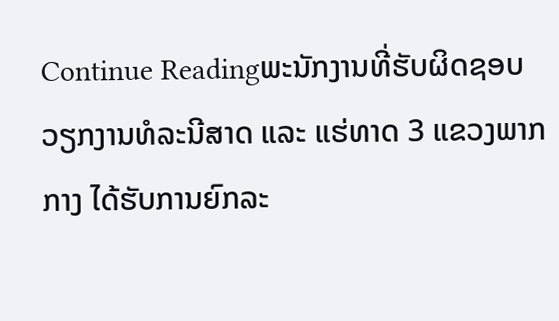Continue Readingພະນັກງານທີ່ຮັບຜິດຊອບວຽກງານທໍລະນີສາດ ແລະ ແຮ່ທາດ 3 ແຂວງພາກກາງ ໄດ້ຮັບການຍົກລະ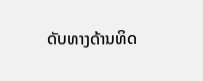ດັບທາງດ້ານທິດ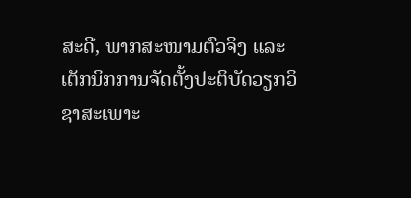ສະດີ, ພາກສະໜາມຕົວຈິງ ແລະ ເຕັກນິກການຈັດຕັ້ງປະຕິບັດວຽກວິຊາສະເພາະ